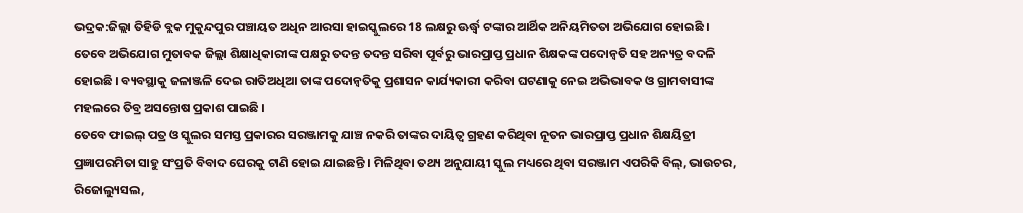ଭଦ୍ରକ:ଜିଲ୍ଲା ତିହିଡି ବ୍ଲକ ମୁକୁନ୍ଦପୁର ପଞ୍ଚାୟତ ଅଧିନ ଆରସା ହାଇସ୍କୁଲରେ 18 ଲକ୍ଷରୁ ଊର୍ଦ୍ଧ୍ବ ଟଙ୍କାର ଆର୍ଥିକ ଅନିୟମିତତା ଅଭିଯୋଗ ହୋଇଛି । ତେବେ ଅଭିଯୋଗ ମୁତାବକ ଜିଲ୍ଲା ଶିକ୍ଷାଧିକାରୀଙ୍କ ପକ୍ଷରୁ ତଦନ୍ତ ତଦନ୍ତ ସରିବା ପୂର୍ବରୁ ଭାରପ୍ରାପ୍ତ ପ୍ରଧାନ ଶିକ୍ଷକଙ୍କ ପଦୋନ୍ୱତି ସହ ଅନ୍ୟତ୍ର ବଦଳି ହୋଇଛି । ବ୍ୟବସ୍ଥାକୁ ଜଳାଞ୍ଜଳି ଦେଇ ରାତିଅଧିଆ ତାଙ୍କ ପଦୋନ୍ୱତିକୁ ପ୍ରଶାସନ କାର୍ଯ୍ୟକାରୀ କରିବା ଘଟଣାକୁ ନେଇ ଅଭିଭାବକ ଓ ଗ୍ରାମବାସୀଙ୍କ ମହଲରେ ତିବ୍ର ଅସନ୍ତୋଷ ପ୍ରକାଶ ପାଇଛି ।
ତେବେ ଫାଇଲ୍ ପତ୍ର ଓ ସ୍କୁଲର ସମସ୍ତ ପ୍ରକାରର ସରଞ୍ଜାମକୁ ଯାଞ୍ଚ ନକରି ତାଙ୍କର ଦାୟିତ୍ୱ ଗ୍ରହଣ କରିଥିବା ନୂତନ ଭାରପ୍ରାପ୍ତ ପ୍ରଧାନ ଶିକ୍ଷୟିତ୍ରୀ ପ୍ରଜ୍ଞାପରମିତା ସାହୁ ସଂପ୍ରତି ବିବାଦ ଘେରକୁ ଟାଣି ହୋଇ ଯାଇଛନ୍ତି । ମିଳିଥିବା ତଥ୍ୟ ଅନୁଯାୟୀ ସ୍କୁଲ ମଧ୍ୟରେ ଥିବା ସରଞ୍ଜାମ ଏପରିକି ବିଲ୍, ଭାଉଚର, ରିଜୋଲ୍ୟୁସଲ,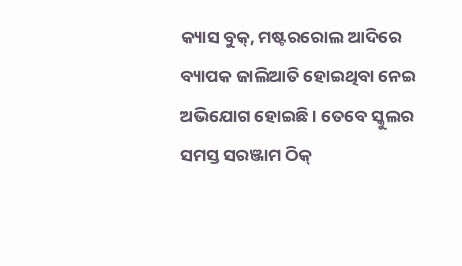କ୍ୟାସ ବୁକ୍, ମଷ୍ଟରରୋଲ ଆଦିରେ ବ୍ୟାପକ ଜାଲିଆତି ହୋଇଥିବା ନେଇ ଅଭିଯୋଗ ହୋଇଛି । ତେବେ ସ୍କୁଲର ସମସ୍ତ ସରଞ୍ଜାମ ଠିକ୍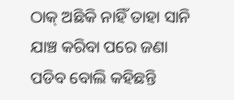ଠାକ୍ ଅଛିକି ନାହିଁ ତାହା ସାନି ଯାଞ୍ଚ କରିବା ପରେ ଜଣା ପଡିବ ବୋଲି କହିଛନ୍ତି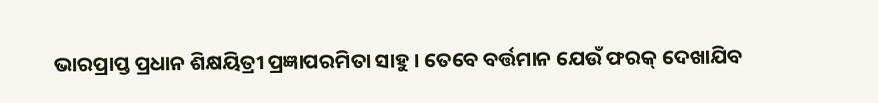ଭାରପ୍ରାପ୍ତ ପ୍ରଧାନ ଶିକ୍ଷୟିତ୍ରୀ ପ୍ରଜ୍ଞାପରମିତା ସାହୁ । ତେବେ ବର୍ତ୍ତମାନ ଯେଉଁ ଫରକ୍ ଦେଖାଯିବ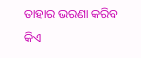ତାହାର ଭରଣା କରିବ କିଏ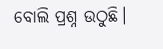ବୋଲି ପ୍ରଶ୍ନ ଉଠୁଛି।